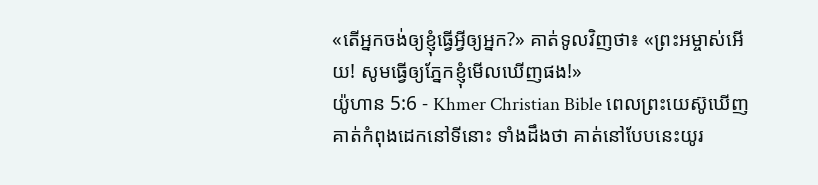«តើអ្នកចង់ឲ្យខ្ញុំធ្វើអ្វីឲ្យអ្នក?» គាត់ទូលវិញថា៖ «ព្រះអម្ចាស់អើយ! សូមធ្វើឲ្យភ្នែកខ្ញុំមើលឃើញផង!»
យ៉ូហាន 5:6 - Khmer Christian Bible ពេលព្រះយេស៊ូឃើញគាត់កំពុងដេកនៅទីនោះ ទាំងដឹងថា គាត់នៅបែបនេះយូរ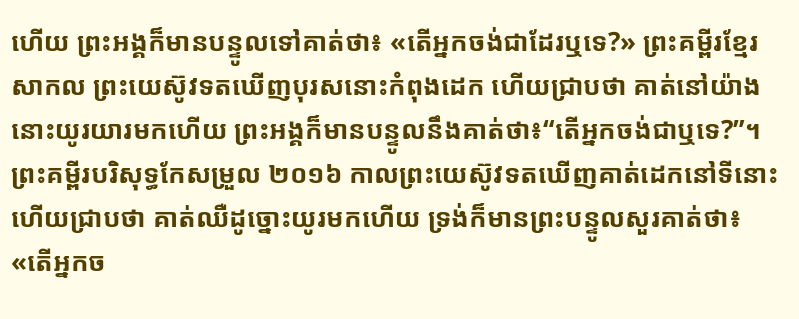ហើយ ព្រះអង្គក៏មានបន្ទូលទៅគាត់ថា៖ «តើអ្នកចង់ជាដែរឬទេ?» ព្រះគម្ពីរខ្មែរសាកល ព្រះយេស៊ូវទតឃើញបុរសនោះកំពុងដេក ហើយជ្រាបថា គាត់នៅយ៉ាងនោះយូរយារមកហើយ ព្រះអង្គក៏មានបន្ទូលនឹងគាត់ថា៖“តើអ្នកចង់ជាឬទេ?”។ ព្រះគម្ពីរបរិសុទ្ធកែសម្រួល ២០១៦ កាលព្រះយេស៊ូវទតឃើញគាត់ដេកនៅទីនោះ ហើយជ្រាបថា គាត់ឈឺដូច្នោះយូរមកហើយ ទ្រង់ក៏មានព្រះបន្ទូលសួរគាត់ថា៖ «តើអ្នកច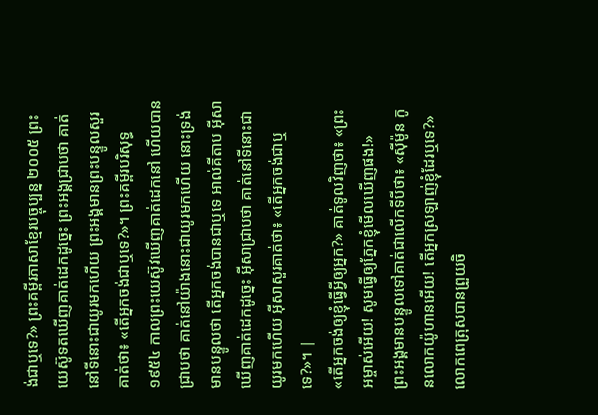ង់ជាឬទេ?» ព្រះគម្ពីរភាសាខ្មែរបច្ចុប្បន្ន ២០០៥ ព្រះយេស៊ូទតឃើញគាត់ដេកដូច្នេះ ព្រះអង្គជ្រាបថា គាត់នៅទីនោះជាយូរមកហើយ ព្រះអង្គមានព្រះបន្ទូលសួរគាត់ថា៖ «តើអ្នកចង់ជាឬទេ?»។ ព្រះគម្ពីរបរិសុទ្ធ ១៩៥៤ កាលព្រះយេស៊ូវឃើញគាត់ដេកនៅ ហើយបានជ្រាបថា គាត់នៅយ៉ាងនោះជាយូរមកហើយ នោះទ្រង់មានបន្ទូលថា តើអ្នកចង់បានជាឬទេ អាល់គីតាប អ៊ីសាឃើញគាត់ដេកដូច្នេះ អ៊ីសាជ្រាបថា គាត់នៅទីនោះជាយូរមកហើយ អ៊ីសាសួរគាត់ថា៖ «តើអ្នកចង់ជាឬទេ?»។ |
«តើអ្នកចង់ឲ្យខ្ញុំធ្វើអ្វីឲ្យអ្នក?» គាត់ទូលវិញថា៖ «ព្រះអម្ចាស់អើយ! សូមធ្វើឲ្យភ្នែកខ្ញុំមើលឃើញផង!»
ព្រះអង្គមានបន្ទូលទៅគាត់ជាលើកទីបីថា៖ «ស៊ីម៉ូន កូនលោកយ៉ូហានអើយ! តើអ្នកស្រឡាញ់ខ្ញុំដែរឬទេ?» លោកពេត្រុសបានព្រួយចិ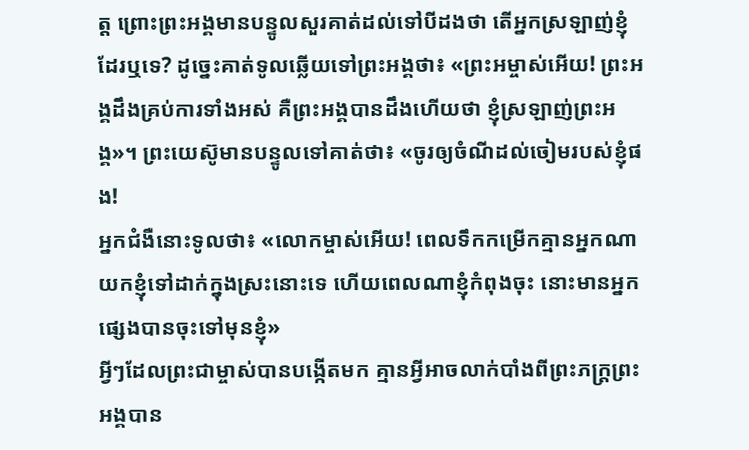ត្ត ព្រោះព្រះអង្គមានបន្ទូលសួរគាត់ដល់ទៅបីដងថា តើអ្នកស្រឡាញ់ខ្ញុំដែរឬទេ? ដូច្នេះគាត់ទូលឆ្លើយទៅព្រះអង្គថា៖ «ព្រះអម្ចាស់អើយ! ព្រះអង្គដឹងគ្រប់ការទាំងអស់ គឺព្រះអង្គបានដឹងហើយថា ខ្ញុំស្រឡាញ់ព្រះអង្គ»។ ព្រះយេស៊ូមានបន្ទូលទៅគាត់ថា៖ «ចូរឲ្យចំណីដល់ចៀមរបស់ខ្ញុំផង!
អ្នកជំងឺនោះទូលថា៖ «លោកម្ចាស់អើយ! ពេលទឹកកម្រើកគ្មានអ្នកណាយកខ្ញុំទៅដាក់ក្នុងស្រះនោះទេ ហើយពេលណាខ្ញុំកំពុងចុះ នោះមានអ្នកផ្សេងបានចុះទៅមុនខ្ញុំ»
អ្វីៗដែលព្រះជាម្ចាស់បានបង្កើតមក គ្មានអ្វីអាចលាក់បាំងពីព្រះភក្ដ្រព្រះអង្គបាន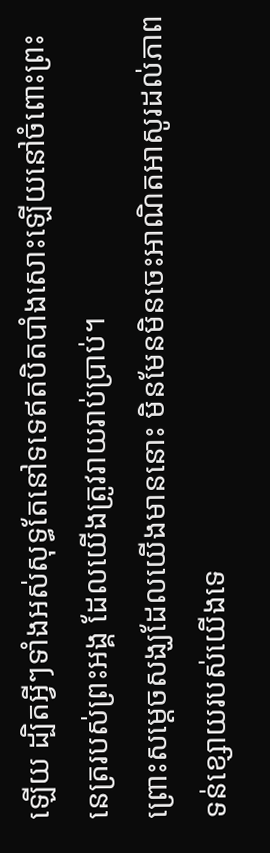ឡើយ ដ្បិតអ្វីៗទាំងអស់សុទ្ធតែនៅទទេឥតបិតបាំងសោះឡើយនៅចំពោះព្រះនេត្ររបស់ព្រះអង្គ ដែលយើងត្រូវរាយរាប់ប្រាប់។
ព្រោះសម្ដេចសង្ឃដែលយើងមាននោះ មិនមែនមិនចេះអាណិតអាសូរដល់ភាពទន់ខ្សោយរបស់យើងទេ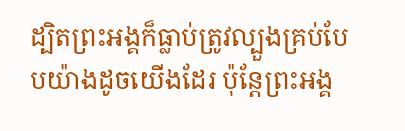ដ្បិតព្រះអង្គក៏ធ្លាប់ត្រូវល្បួងគ្រប់បែបយ៉ាងដូចយើងដែរ ប៉ុន្ដែព្រះអង្គ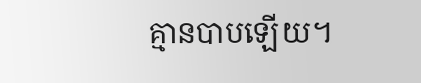គ្មានបាបឡើយ។